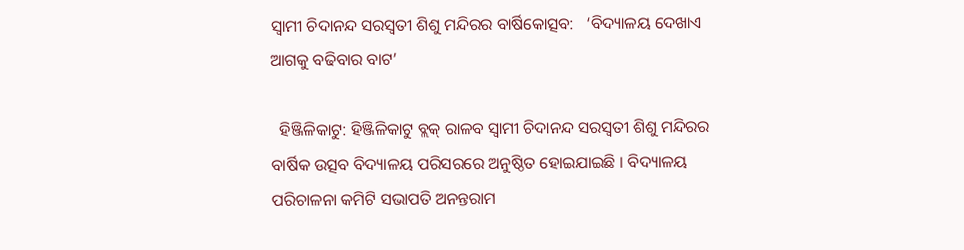ସ୍ୱାମୀ ଚିଦାନନ୍ଦ ସରସ୍ୱତୀ ଶିଶୁ ମନ୍ଦିରର ବାର୍ଷିକୋତ୍ସବ:   ‘ବିଦ୍ୟାଳୟ ଦେଖାଏ ଆଗକୁ ବଢିବାର ବାଟ’

  ହିଞ୍ଜିଳିକାଟୁ: ହିଞ୍ଜିଳିକାଟୁ ବ୍ଲକ୍ ରାଳବ ସ୍ୱାମୀ ଚିଦାନନ୍ଦ ସରସ୍ୱତୀ ଶିଶୁ ମନ୍ଦିରର ବାର୍ଷିକ ଉତ୍ସବ ବିଦ୍ୟାଳୟ ପରିସରରେ ଅନୁଷ୍ଠିତ ହୋଇଯାଇଛି । ବିଦ୍ୟାଳୟ ପରିଚାଳନା କମିଟି ସଭାପତି ଅନନ୍ତରାମ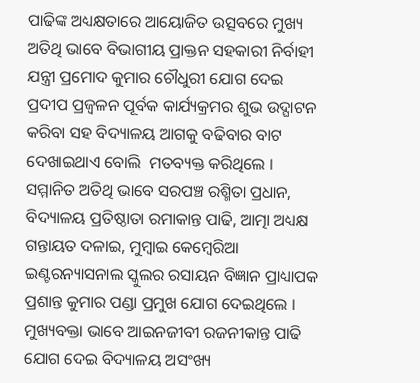ପାଢିଙ୍କ ଅଧ୍ୟକ୍ଷତାରେ ଆୟୋଜିତ ଉତ୍ସବରେ ମୁଖ୍ୟ ଅତିଥି ଭାବେ ବିଭାଗୀୟ ପ୍ରାକ୍ତନ ସହକାରୀ ନିର୍ବାହୀ ଯନ୍ତ୍ରୀ ପ୍ରମୋଦ କୁମାର ଚୌଧୁରୀ ଯୋଗ ଦେଇ ପ୍ରଦୀପ ପ୍ରଜ୍ୱଳନ ପୂର୍ବକ କାର୍ଯ୍ୟକ୍ରମର ଶୁଭ ଉଦ୍ଘାଟନ କରିବା ସହ ବିଦ୍ୟାଳୟ ଆଗକୁ ବଢିବାର ବାଟ ଦେଖାଇଥାଏ ବୋଲି  ମତବ୍ୟକ୍ତ କରିଥିଲେ । ସମ୍ମାନିତ ଅତିଥି ଭାବେ ସରପଞ୍ଚ ରଶ୍ମିତା ପ୍ରଧାନ, ବିଦ୍ୟାଳୟ ପ୍ରତିଷ୍ଠାତା ରମାକାନ୍ତ ପାଢି, ଆତ୍ମା ଅଧ୍ୟକ୍ଷ ଗନ୍ତାୟତ ଦଳାଇ, ମୁମ୍ବାଇ କେମ୍ବେରିଆ ଇଣ୍ଟରନ୍ୟାସନାଲ ସ୍କୁଲର ରସାୟନ ବିଜ୍ଞାନ ପ୍ରାଧ୍ୟାପକ ପ୍ରଶାନ୍ତ କୁମାର ପଣ୍ଡା ପ୍ରମୁଖ ଯୋଗ ଦେଇଥିଲେ । ମୁଖ୍ୟବକ୍ତା ଭାବେ ଆଇନଜୀବୀ ରଜନୀକାନ୍ତ ପାଢି ଯୋଗ ଦେଇ ବିଦ୍ୟାଳୟ ଅସଂଖ୍ୟ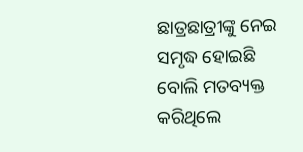ଛାତ୍ରଛାତ୍ରୀଙ୍କୁ ନେଇ ସମୃଦ୍ଧ ହୋଇଛି ବୋଲି ମତବ୍ୟକ୍ତ କରିଥିଲେ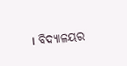। ବିଦ୍ୟାଳୟର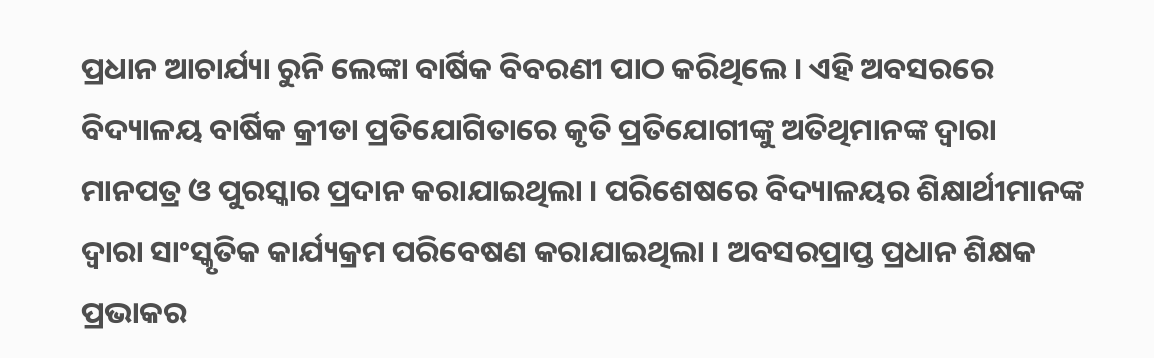ପ୍ରଧାନ ଆଚାର୍ଯ୍ୟା ରୁନି ଲେଙ୍କା ବାର୍ଷିକ ବିବରଣୀ ପାଠ କରିଥିଲେ । ଏହି ଅବସରରେ ବିଦ୍ୟାଳୟ ବାର୍ଷିକ କ୍ରୀଡା ପ୍ରତିଯୋଗିତାରେ କୃତି ପ୍ରତିଯୋଗୀଙ୍କୁ ଅତିଥିମାନଙ୍କ ଦ୍ୱାରା ମାନପତ୍ର ଓ ପୁରସ୍କାର ପ୍ରଦାନ କରାଯାଇଥିଲା । ପରିଶେଷରେ ବିଦ୍ୟାଳୟର ଶିକ୍ଷାର୍ଥୀମାନଙ୍କ ଦ୍ୱାରା ସାଂସ୍କୃତିକ କାର୍ଯ୍ୟକ୍ରମ ପରିବେଷଣ କରାଯାଇଥିଲା । ଅବସରପ୍ରାପ୍ତ ପ୍ରଧାନ ଶିକ୍ଷକ ପ୍ରଭାକର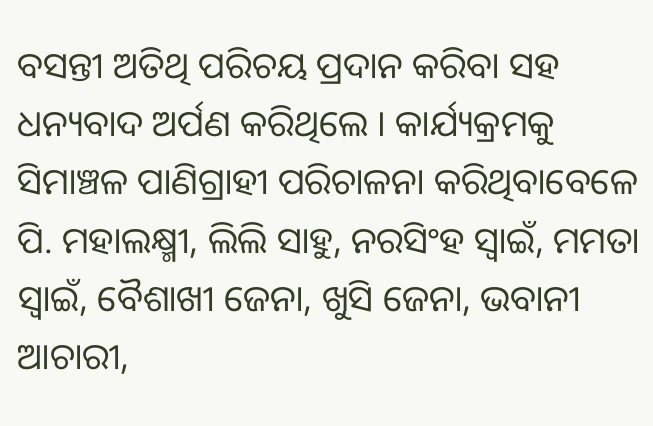ବସନ୍ତୀ ଅତିଥି ପରିଚୟ ପ୍ରଦାନ କରିବା ସହ ଧନ୍ୟବାଦ ଅର୍ପଣ କରିଥିଲେ । କାର୍ଯ୍ୟକ୍ରମକୁ ସିମାଞ୍ଚଳ ପାଣିଗ୍ରାହୀ ପରିଚାଳନା କରିଥିବାବେଳେ ପି. ମହାଲକ୍ଷ୍ମୀ, ଲିଲି ସାହୁ, ନରସିଂହ ସ୍ୱାଇଁ, ମମତା ସ୍ୱାଇଁ, ବୈଶାଖୀ ଜେନା, ଖୁସି ଜେନା, ଭବାନୀ ଆଚାରୀ,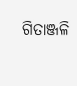ଗିତାଞ୍ଜଳି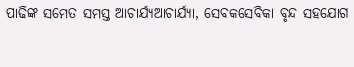ପାଢିଙ୍କ ସମେତ ସମସ୍ତ ଆଚାର୍ଯ୍ୟଆଚାର୍ଯ୍ୟା, ସେବକସେବିକା ବୃନ୍ଦ ସହଯୋଗ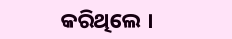କରିଥିଲେ ।